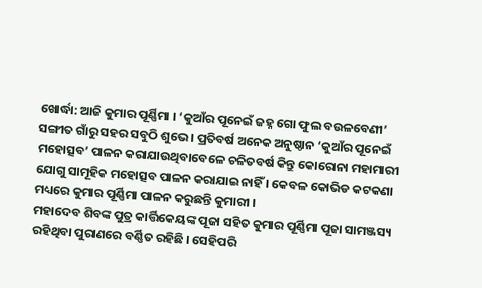ଖୋର୍ଦ୍ଧା: ଆଜି କୁମାର ପୂର୍ଣ୍ଣିମା । ‘କୁଆଁର ପୂନେଇଁ ଜହ୍ନ ଗୋ ଫୁଲ ବଉଳବେଣୀ’ ସଙ୍ଗୀତ ଗାଁରୁ ସହର ସବୁଠି ଶୁଭେ । ପ୍ରତିବର୍ଷ ଅନେକ ଅନୁଷ୍ଠାନ ‘କୁଆଁର ପୂନେଇଁ ମହୋତ୍ସବ’ ପାଳନ କରାଯାଉଥିବାବେଳେ ଚଳିତବର୍ଷ କିନ୍ତୁ କୋରୋନା ମହାମାରୀ ଯୋଗୁ ସାମୂହିକ ମହୋତ୍ସବ ପାଳନ କରାଯାଇ ନାହିଁ । କେବଳ କୋଭିଡ କଟକଣା ମଧ୍ୟରେ କୁମାର ପୂର୍ଣ୍ଣିମା ପାଳନ କରୁଛନ୍ତି କୁମାରୀ ।
ମହାଦେବ ଶିବଙ୍କ ପୁତ୍ର କାର୍ତ୍ତିକେୟଙ୍କ ପୂଜା ସହିତ କୁମାର ପୂର୍ଣ୍ଣିମା ପୂଜା ସାମଞ୍ଜସ୍ୟ ରହିଥିବା ପୁରାଣରେ ବର୍ଣ୍ଣିତ ରହିଛି । ସେହିପରି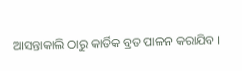ଆସନ୍ତାକାଲି ଠାରୁ କାର୍ତିକ ବ୍ରତ ପାଳନ କରାଯିବ ।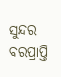ସୁନ୍ଦର ବରପ୍ରାପ୍ତି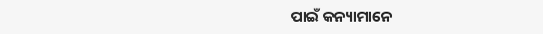ପାଇଁ କନ୍ୟାମାନେ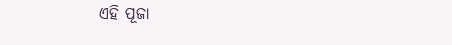ଏହି ପୂଜା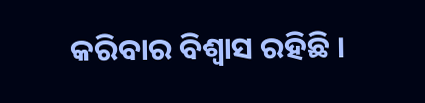କରିବାର ବିଶ୍ବାସ ରହିଛି ।